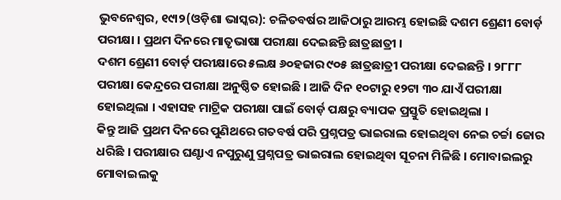ଭୁବନେଶ୍ୱର, ୧୯ା୨(ଓଡ଼ିଶା ଭାସ୍କର): ଚଳିତବର୍ଷର ଆଜିଠାରୁ ଆରମ୍ଭ ହୋଇଛି ଦଶମ ଶ୍ରେଣୀ ବୋର୍ଡ଼ ପରୀକ୍ଷା । ପ୍ରଥମ ଦିନରେ ମାତୃଭାଷା ପରୀକ୍ଷା ଦେଇଛନ୍ତି ଛାତ୍ରଛାତ୍ରୀ ।
ଦଶମ ଶ୍ରେଣୀ ବୋର୍ଡ଼ ପରୀକ୍ଷାରେ ୫ଲକ୍ଷ ୬୦ହଜାର ୯୦୫ ଛାତ୍ରଛାତ୍ରୀ ପରୀକ୍ଷା ଦେଇଛନ୍ତି । ୨୮୮୮ ପରୀକ୍ଷା କେନ୍ଦ୍ରରେ ପରୀକ୍ଷା ଅନୁଷ୍ଠିତ ହୋଇଛି । ଆଜି ଦିନ ୧୦ଟାରୁ ୧୨ଟା ୩୦ ଯାଏଁ ପରୀକ୍ଷା ହୋଇଥିଲା । ଏହାସହ ମାଟ୍ରିକ ପରୀକ୍ଷା ପାଇଁ ବୋର୍ଡ଼ ପକ୍ଷରୁ ବ୍ୟାପକ ପ୍ରସ୍ତୁତି ହୋଇଥିଲା ।
କିନ୍ତୁ ଆଜି ପ୍ରଥମ ଦିନରେ ପୁଣିଥରେ ଗତବର୍ଷ ପରି ପ୍ରଶ୍ନପତ୍ର ଭାଇରାଲ ହୋଇଥିବା ନେଇ ଚର୍ଚ୍ଚା ଜୋର ଧରିଛି । ପରୀକ୍ଷାର ଘଣ୍ଟାଏ ନପୁରୁଣୁ ପ୍ରଶ୍ନପତ୍ର ଭାଇରାଲ ହୋଇଥିବା ସୂଚନା ମିଳିଛି । ମୋବାଇଲରୁ ମୋବାଇଲକୁ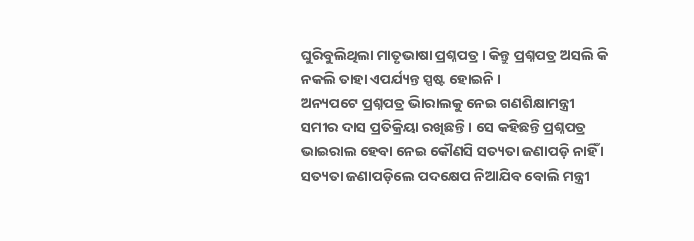ଘୁରିବୁଲିଥିଲା ମାତୃଭାଷା ପ୍ରଶ୍ନପତ୍ର । କିନ୍ତୁ ପ୍ରଶ୍ନପତ୍ର ଅସଲି କି ନକଲି ତାହା ଏପର୍ଯ୍ୟନ୍ତ ସ୍ପଷ୍ଟ ହୋଇନି ।
ଅନ୍ୟପଟେ ପ୍ରଶ୍ନପତ୍ର ଭାିରାଲକୁ ନେଇ ଗଣଶିକ୍ଷାମନ୍ତ୍ରୀ ସମୀର ଦାସ ପ୍ରତିକ୍ରିୟା ରଖିଛନ୍ତି । ସେ କହିଛନ୍ତି ପ୍ରଶ୍ନପତ୍ର ଭାଇରାଲ ହେବା ନେଇ କୌଣସି ସତ୍ୟତା ଜଣାପଡ଼ି ନାହିଁ । ସତ୍ୟତା ଜଣାପଡ଼ିଲେ ପଦକ୍ଷେପ ନିଆଯିବ ବୋଲି ମନ୍ତ୍ରୀ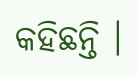କହିଛନ୍ତି ।